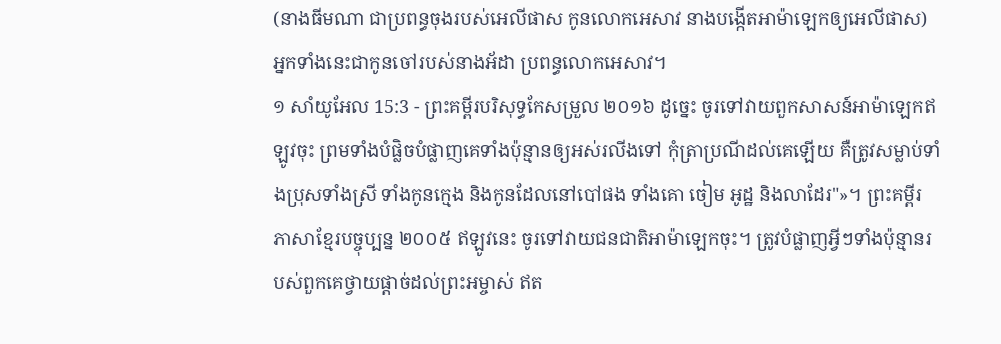(នាងធីមណា ជាប្រពន្ធចុងរបស់អេលីផាស កូនលោកអេសាវ នាងបង្កើតអាម៉ាឡេកឲ្យអេលីផាស) អ្នកទាំងនេះជាកូនចៅរបស់នាងអ័ដា ប្រពន្ធលោកអេសាវ។
១ សាំយូអែល 15:3 - ព្រះគម្ពីរបរិសុទ្ធកែសម្រួល ២០១៦ ដូច្នេះ ចូរទៅវាយពួកសាសន៍អាម៉ាឡេកឥឡូវចុះ ព្រមទាំងបំផ្លិចបំផ្លាញគេទាំងប៉ុន្មានឲ្យអស់រលីងទៅ កុំត្រាប្រណីដល់គេឡើយ គឺត្រូវសម្លាប់ទាំងប្រុសទាំងស្រី ទាំងកូនក្មេង និងកូនដែលនៅបៅផង ទាំងគោ ចៀម អូដ្ឋ និងលាដែរ"»។ ព្រះគម្ពីរភាសាខ្មែរបច្ចុប្បន្ន ២០០៥ ឥឡូវនេះ ចូរទៅវាយជនជាតិអាម៉ាឡេកចុះ។ ត្រូវបំផ្លាញអ្វីៗទាំងប៉ុន្មានរបស់ពួកគេថ្វាយផ្ដាច់ដល់ព្រះអម្ចាស់ ឥត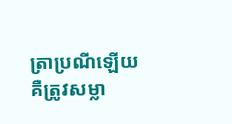ត្រាប្រណីឡើយ គឺត្រូវសម្លា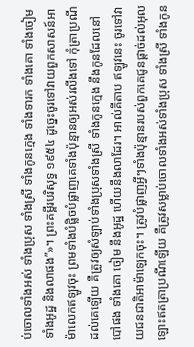ប់ចោលទាំងអស់ ទាំងប្រុស ទាំងស្រី ទាំងកូនក្មេង ទាំងទារក ទាំងគោ ទាំងចៀម ទាំងអូដ្ឋ និងលាផង”»។ ព្រះគម្ពីរបរិសុទ្ធ ១៩៥៤ ដូច្នេះចូរទៅវាយពួកសាសន៍អាម៉ាលេកឥឡូវចុះ ព្រមទាំងបំផ្លិចបំផ្លាញគេទាំងប៉ុន្មានឲ្យអស់រលីងទៅ កុំត្រាប្រណីដល់គេឡើយ គឺត្រូវឲ្យសំឡាប់ទាំងប្រុសទាំងស្រី ទាំងកូនក្មេង នឹងកូនដែលនៅបៅផង ទាំងគោ ចៀម នឹងអូដ្ឋ ហើយនឹងលាដែរ។ អាល់គីតាប ឥឡូវនេះ ចូរទៅវាយជនជាតិអាម៉ាឡេកចុះ។ ត្រូវបំផ្លាញអ្វីៗទាំងប៉ុន្មានរបស់ពួកគេជូនផ្តាច់ដល់អុលឡោះឥតត្រាប្រណីឡើយ គឺត្រូវសម្លាប់ចោលទាំងអស់ទាំងប្រុស ទាំងស្រី ទាំងកូន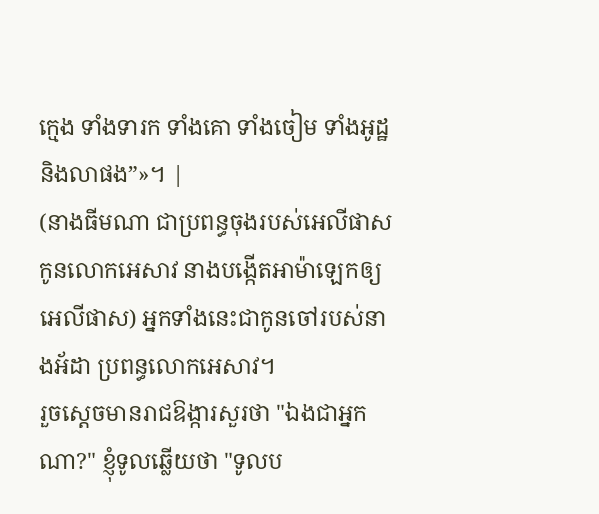ក្មេង ទាំងទារក ទាំងគោ ទាំងចៀម ទាំងអូដ្ឋ និងលាផង”»។ |
(នាងធីមណា ជាប្រពន្ធចុងរបស់អេលីផាស កូនលោកអេសាវ នាងបង្កើតអាម៉ាឡេកឲ្យអេលីផាស) អ្នកទាំងនេះជាកូនចៅរបស់នាងអ័ដា ប្រពន្ធលោកអេសាវ។
រួចស្ដេចមានរាជឱង្ការសួរថា "ឯងជាអ្នកណា?" ខ្ញុំទូលឆ្លើយថា "ទូលប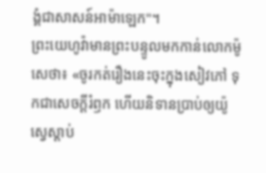ង្គំជាសាសន៍អាម៉ាឡេក"។
ព្រះយេហូវ៉ាមានព្រះបន្ទូលមកកាន់លោកម៉ូសេថា៖ «ចូរកត់រឿងនេះចុះក្នុងសៀវភៅ ទុកជាសេចក្ដីរំឭក ហើយនិទានប្រាប់ឲ្យយ៉ូស្វេស្តាប់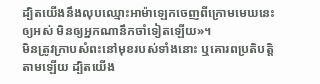ដ្បិតយើងនឹងលុបឈ្មោះអាម៉ាឡេកចេញពីក្រោមមេឃនេះឲ្យអស់ មិនឲ្យអ្នកណានឹកចាំទៀតឡើយ»។
មិនត្រូវក្រាបសំពះនៅមុខរបស់ទាំងនោះ ឬគោរពប្រតិបត្តិតាមឡើយ ដ្បិតយើង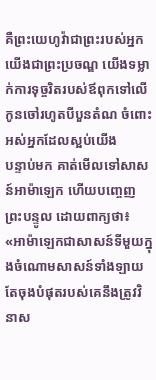គឺព្រះយេហូវ៉ាជាព្រះរបស់អ្នក យើងជាព្រះប្រចណ្ឌ យើងទម្លាក់ការទុច្ចរិតរបស់ឪពុកទៅលើកូនចៅរហូតបីបួនតំណ ចំពោះអស់អ្នកដែលស្អប់យើង
បន្ទាប់មក គាត់មើលទៅសាសន៍អាម៉ាឡេក ហើយបញ្ចេញព្រះបន្ទូល ដោយពាក្យថា៖ «អាម៉ាឡេកជាសាសន៍ទីមួយក្នុងចំណោមសាសន៍ទាំងឡាយ តែចុងបំផុតរបស់គេនឹងត្រូវវិនាស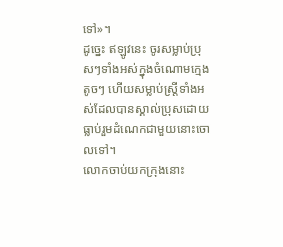ទៅ»។
ដូច្នេះ ឥឡូវនេះ ចូរសម្លាប់ប្រុសៗទាំងអស់ក្នុងចំណោមក្មេងតូចៗ ហើយសម្លាប់ស្រី្ដទាំងអស់ដែលបានស្គាល់ប្រុសដោយធ្លាប់រួមដំណេកជាមួយនោះចោលទៅ។
លោកចាប់យកក្រុងនោះ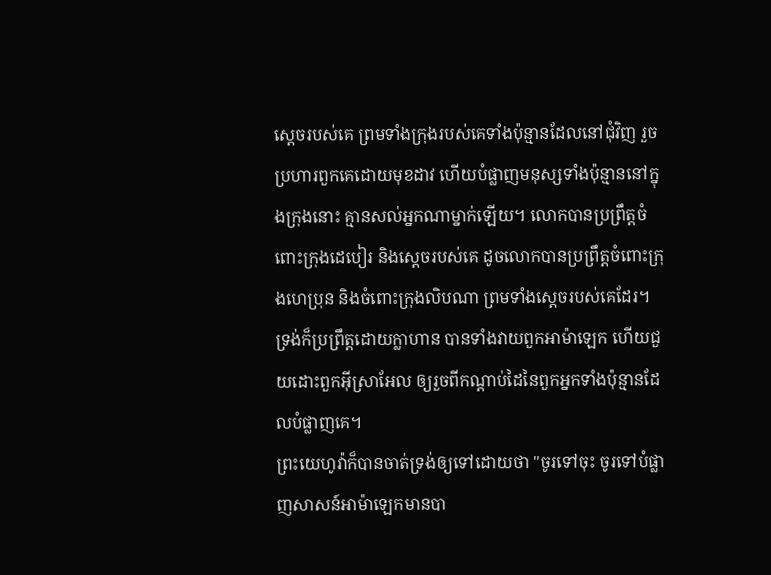ស្តេចរបស់គេ ព្រមទាំងក្រុងរបស់គេទាំងប៉ុន្មានដែលនៅជុំវិញ រួចប្រហារពួកគេដោយមុខដាវ ហើយបំផ្លាញមនុស្សទាំងប៉ុន្មាននៅក្នុងក្រុងនោះ គ្មានសល់អ្នកណាម្នាក់ឡើយ។ លោកបានប្រព្រឹត្តចំពោះក្រុងដេបៀរ និងស្តេចរបស់គេ ដូចលោកបានប្រព្រឹត្តចំពោះក្រុងហេប្រុន និងចំពោះក្រុងលិបណា ព្រមទាំងស្តេចរបស់គេដែរ។
ទ្រង់ក៏ប្រព្រឹត្តដោយក្លាហាន បានទាំងវាយពួកអាម៉ាឡេក ហើយជួយដោះពួកអ៊ីស្រាអែល ឲ្យរួចពីកណ្ដាប់ដៃនៃពួកអ្នកទាំងប៉ុន្មានដែលបំផ្លាញគេ។
ព្រះយេហូវ៉ាក៏បានចាត់ទ្រង់ឲ្យទៅដោយថា "ចូរទៅចុះ ចូរទៅបំផ្លាញសាសន៍អាម៉ាឡេកមានបា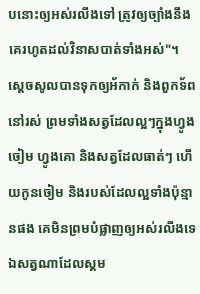បនោះឲ្យអស់រលីងទៅ ត្រូវឲ្យច្បាំងនឹងគេរហូតដល់វិនាសបាត់ទាំងអស់"។
ស្ដេចសូលបានទុកឲ្យអ័កាក់ និងពួកទ័ពនៅរស់ ព្រមទាំងសត្វដែលល្អៗក្នុងហ្វូងចៀម ហ្វូងគោ និងសត្វដែលធាត់ៗ ហើយកូនចៀម និងរបស់ដែលល្អទាំងប៉ុន្មានផង គេមិនព្រមបំផ្លាញឲ្យអស់រលីងទេ ឯសត្វណាដែលស្គម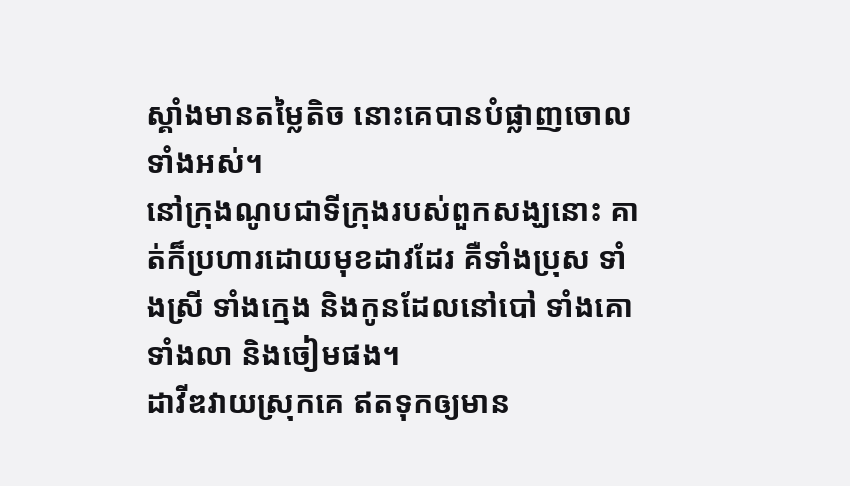ស្គាំងមានតម្លៃតិច នោះគេបានបំផ្លាញចោលទាំងអស់។
នៅក្រុងណូបជាទីក្រុងរបស់ពួកសង្ឃនោះ គាត់ក៏ប្រហារដោយមុខដាវដែរ គឺទាំងប្រុស ទាំងស្រី ទាំងក្មេង និងកូនដែលនៅបៅ ទាំងគោ ទាំងលា និងចៀមផង។
ដាវីឌវាយស្រុកគេ ឥតទុកឲ្យមាន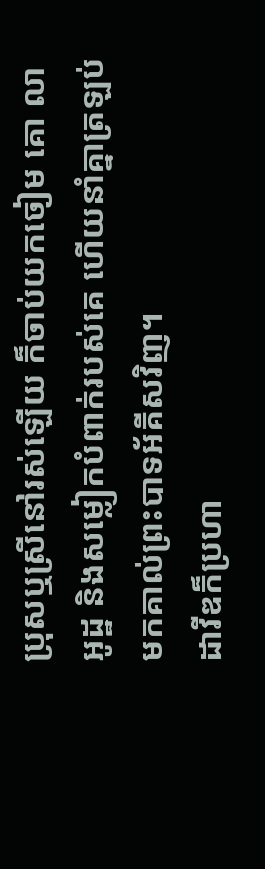ប្រុសឬស្រីនៅរស់ឡើយ ក៏ចាប់យកចៀម គោ លា អូដ្ឋ និងសម្លៀកបំពាក់របស់គេ ហើយនាំគ្នាត្រឡប់មកគាល់ព្រះបាទអ័គីសវិញ។
ដាវីឌក៏ប្រហា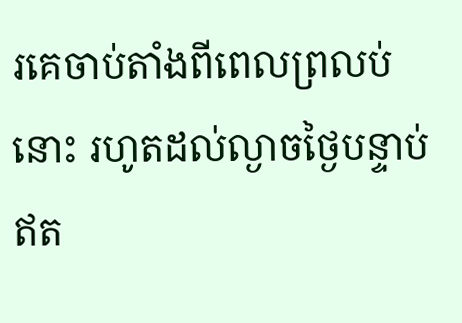រគេចាប់តាំងពីពេលព្រលប់នោះ រហូតដល់ល្ងាចថ្ងៃបន្ទាប់ ឥត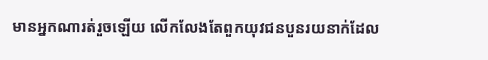មានអ្នកណារត់រួចឡើយ លើកលែងតែពួកយុវជនបួនរយនាក់ដែល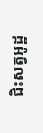ជិះសត្វអូដ្ឋ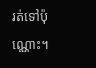រត់ទៅប៉ុណ្ណោះ។